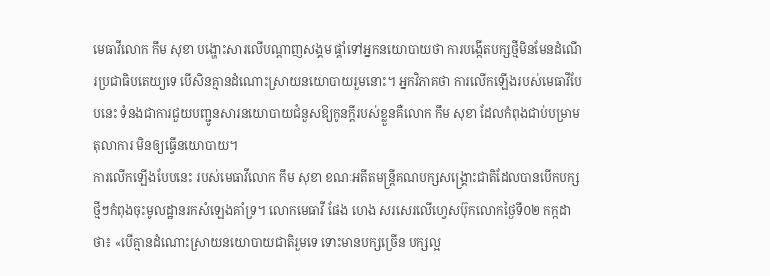មេធាវីលោក កឹម សុខា បង្ហោះសារលើបណ្ដាញសង្គម ផ្តាំទៅអ្នកនយោបាយថា ការបង្កើតបក្សថ្មីមិនមែនដំណើរប្រជាធិបតេយ្យទេ បើសិនគ្មានដំណោះស្រាយនយោបាយរួមនោះ។ អ្នកវិភាគថា ការលើកឡើងរបស់មេធាវីបែបនេះ ទំនងជាការជួយបញ្ជូនសារនយោបាយជំនួសឱ្យកូនក្ដីរបស់ខ្លួនគឺលោក កឹម សុខា ដែលកំពុងជាប់បម្រាមតុលាការ មិនឲ្យធ្វើនយោបាយ។
ការលើកឡើងបែបនេះ របស់មេធាវីលោក កឹម សុខា ខណៈអតីតមន្ត្រីគណបក្សសង្គ្រោះជាតិដែលបានបើកបក្សថ្មីៗកំពុងចុះមូលដ្ឋានរកសំឡេងគាំទ្រ។ លោកមេធាវី ផែង ហេង សរសេរលើហ្វេសប៊ុកលោកថ្ងៃទី០២ កក្កដា ថា៖ «បើគ្មានដំណោះស្រាយនយោបាយជាតិរួមទេ ទោះមានបក្សច្រើន បក្សល្អ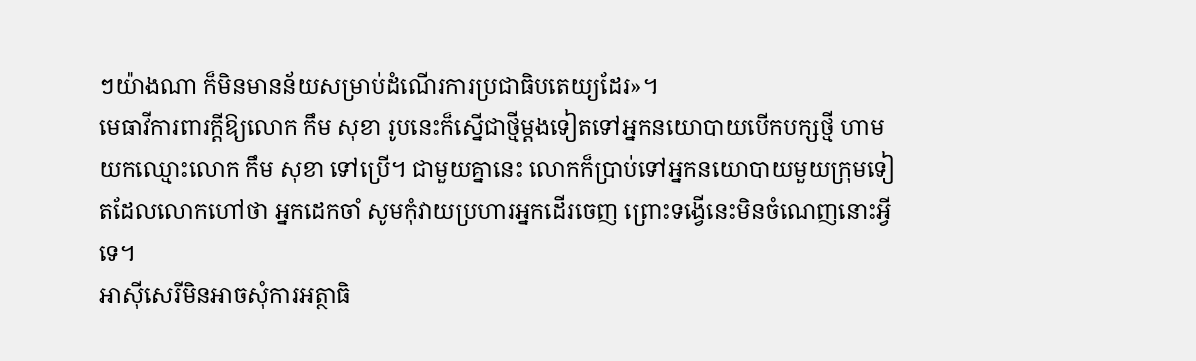ៗយ៉ាងណា ក៏មិនមានន័យសម្រាប់ដំណើរការប្រជាធិបតេយ្យដែរ»។
មេធាវីការពារក្ដីឱ្យលោក កឹម សុខា រូបនេះក៏ស្នើជាថ្មីម្ដងទៀតទៅអ្នកនយោបាយបើកបក្សថ្មី ហាមយកឈ្មោះលោក កឹម សុខា ទៅប្រើ។ ជាមួយគ្នានេះ លោកក៏ប្រាប់ទៅអ្នកនយោបាយមួយក្រុមទៀតដែលលោកហៅថា អ្នកដេកចាំ សូមកុំវាយប្រហារអ្នកដើរចេញ ព្រោះទង្វើនេះមិនចំណេញនោះអ្វីទេ។
អាស៊ីសេរីមិនអាចសុំការអត្ថាធិ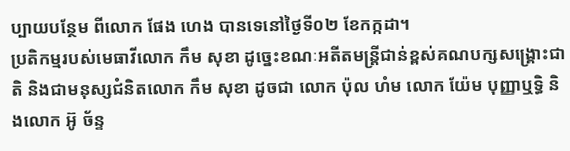ប្បាយបន្ថែម ពីលោក ផែង ហេង បានទេនៅថ្ងៃទី០២ ខែកក្កដា។
ប្រតិកម្មរបស់មេធាវីលោក កឹម សុខា ដូច្នេះខណៈអតីតមន្ត្រីជាន់ខ្ពស់គណបក្សសង្គ្រោះជាតិ និងជាមនុស្សជំនិតលោក កឹម សុខា ដូចជា លោក ប៉ុល ហំម លោក យ៉ែម បុញ្ញាឬទ្ធិ និងលោក អ៊ូ ច័ន្ទ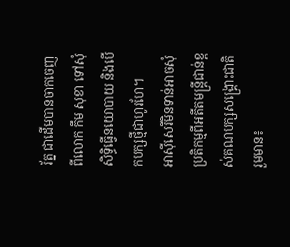រ័ត្ន ជាដើមបានចាកចេញពីលោក កឹម សុខា ទៅសុំសិទ្ធិធ្វើនយោបាយ និងបើកបក្សថ្មីជាហូរហែ។
អាស៊ីសេរីមិនទាន់អាចសុំប្រតិកម្មពីអតីតមន្ត្រីជាន់ខ្ពស់គណបក្សសង្គ្រោះជាតិ រួមមាន៖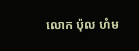លោក ប៉ុល ហំម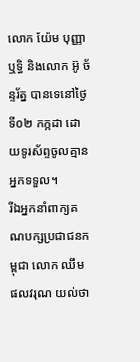លោក យ៉ែម បុញ្ញាឬទ្ធិ និងលោក អ៊ូ ច័ន្ទរ័ត្ន បានទេនៅថ្ងៃទី០២ កក្កដា ដោយទូរស័ព្ទចូលគ្មានអ្នកទទួល។
រីឯអ្នកនាំពាក្យគណបក្សប្រជាជនកម្ពុជា លោក ឈឹម ផលវរុណ យល់ថា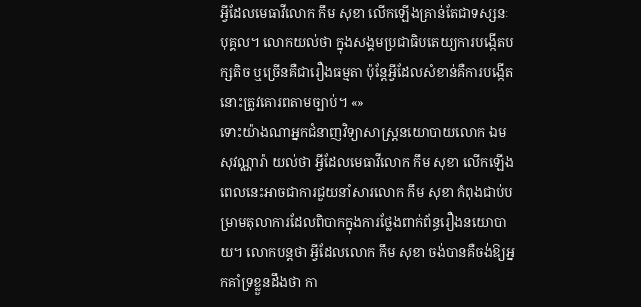អ្វីដែលមេធាវីលោក កឹម សុខា លើកឡើងគ្រាន់តែជាទស្សនៈបុគ្គល។ លោកយល់ថា ក្នុងសង្គមប្រជាធិបតេយ្យការបង្កើតបក្សតិច ឬច្រើនគឺជារឿងធម្មតា ប៉ុន្តែអ្វីដែលសំខាន់គឺការបង្កើតនោះត្រូវគោរពតាមច្បាប់។ «»
ទោះយ៉ាងណាអ្នកជំនាញវិទ្យាសាស្ត្រនយោបាយលោក ឯម សុវណ្ណារ៉ា យល់ថា អ្វីដែលមេធាវីលោក កឹម សុខា លើកឡើងពេលនេះអាចជាការជួយនាំសារលោក កឹម សុខា កំពុងជាប់បម្រាមតុលាការដែលពិបាកក្នុងការថ្លែងពាក់ព័ន្ធរឿងនយោបាយ។ លោកបន្តថា អ្វីដែលលោក កឹម សុខា ចង់បានគឺចង់ឱ្យអ្នកគាំទ្រខ្លួនដឹងថា កា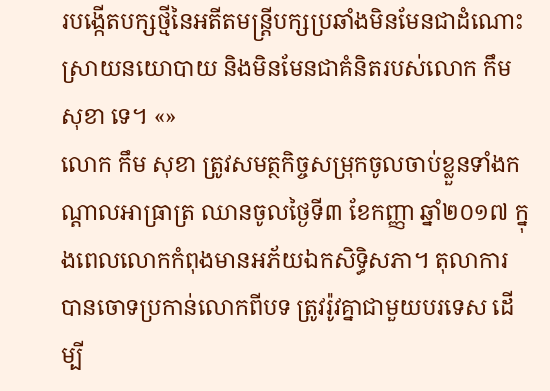របង្កើតបក្សថ្មីនៃអតីតមន្ត្រីបក្សប្រឆាំងមិនមែនជាដំណោះស្រាយនយោបាយ និងមិនមែនជាគំនិតរបស់លោក កឹម សុខា ទេ។ «»
លោក កឹម សុខា ត្រូវសមត្ថកិច្ចសម្រុកចូលចាប់ខ្លួនទាំងកណ្ដាលអាធ្រាត្រ ឈានចូលថ្ងៃទី៣ ខែកញ្ញា ឆ្នាំ២០១៧ ក្នុងពេលលោកកំពុងមានអភ័យឯកសិទ្ធិសភា។ តុលាការបានចោទប្រកាន់លោកពីបទ ត្រូវរ៉ូវគ្នាជាមួយបរទេស ដើម្បី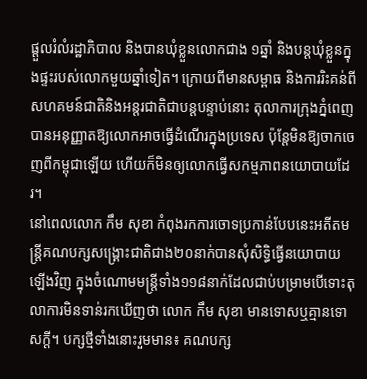ផ្តួលរំលំរដ្ឋាភិបាល និងបានឃុំខ្លួនលោកជាង ១ឆ្នាំ និងបន្តឃុំខ្លួនក្នុងផ្ទះរបស់លោកមួយឆ្នាំទៀត។ ក្រោយពីមានសម្ពាធ និងការរិះគន់ពីសហគមន៍ជាតិនិងអន្តរជាតិជាបន្តបន្ទាប់នោះ តុលាការក្រុងភ្នំពេញ បានអនុញ្ញាតឱ្យលោកអាចធ្វើដំណើរក្នុងប្រទេស ប៉ុន្តែមិនឱ្យចាកចេញពីកម្ពុជាឡើយ ហើយក៏មិនឲ្យលោកធ្វើសកម្មភាពនយោបាយដែរ។
នៅពេលលោក កឹម សុខា កំពុងរកការចោទប្រកាន់បែបនេះអតីតមន្ត្រីគណបក្សសង្គ្រោះជាតិជាង២០នាក់បានសុំសិទ្ធិធ្វើនយោបាយឡើងវិញ ក្នុងចំណោមមន្ត្រីទាំង១១៨នាក់ដែលជាប់បម្រាមបើទោះតុលាការមិនទាន់រកឃើញថា លោក កឹម សុខា មានទោសឬគ្មានទោសក្ដី។ បក្សថ្មីទាំងនោះរួមមាន៖ គណបក្ស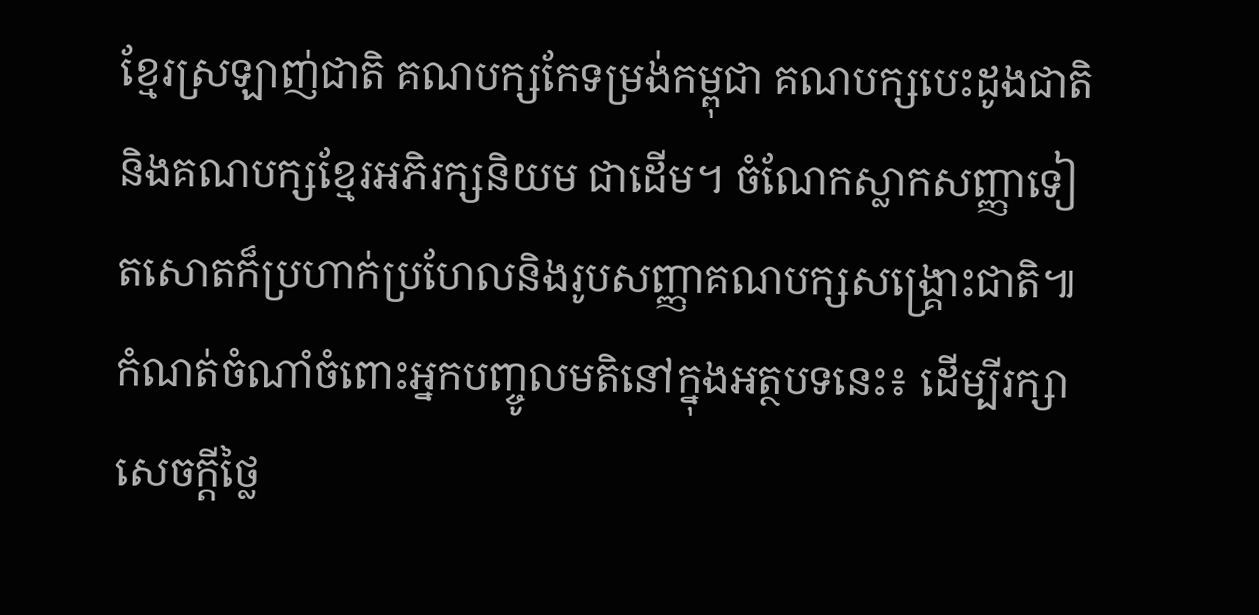ខ្មែរស្រឡាញ់ជាតិ គណបក្សកែទម្រង់កម្ពុជា គណបក្សបេះដូងជាតិ និងគណបក្សខ្មែរអភិរក្សនិយម ជាដើម។ ចំណែកស្លាកសញ្ញាទៀតសោតក៏ប្រហាក់ប្រហែលនិងរូបសញ្ញាគណបក្សសង្គ្រោះជាតិ៕
កំណត់ចំណាំចំពោះអ្នកបញ្ចូលមតិនៅក្នុងអត្ថបទនេះ៖ ដើម្បីរក្សាសេចក្ដីថ្លៃ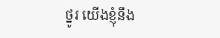ថ្នូរ យើងខ្ញុំនឹង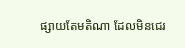ផ្សាយតែមតិណា ដែលមិនជេរ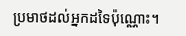ប្រមាថដល់អ្នកដទៃប៉ុណ្ណោះ។